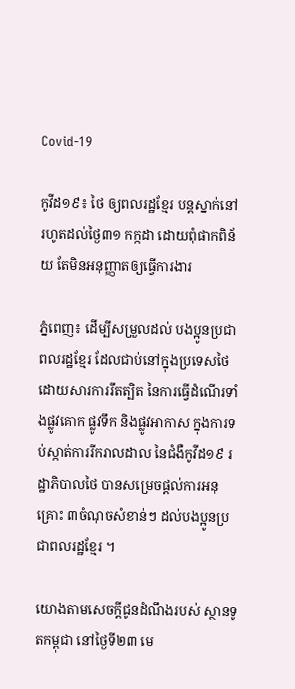Covid-19

កូវីដ១៩៖ ថៃ ឲ្យពលរដ្ឋខ្មែរ បន្តស្នាក់នៅរហូតដល់ថ្ងៃ៣១ កក្កដា ដោយពុំផាកពិន័យ តែមិនអនុញ្ញាតឲ្យធ្វើការងារ

ភ្នំពេញ៖ ដើម្បីសម្រួលដល់ បងប្អូនប្រជាពលរដ្ឋខ្មែរ ដែលជាប់នៅក្នុងប្រទេសថៃ ដោយសារការរឹតត្បិត នៃការធ្វើដំណើរទាំងផ្លូវគោក ផ្លូវទឹក និងផ្លូវអាកាស ក្នុងការទប់ស្កាត់ការរីករាលដាល នៃជំងឺកូវីដ១៩ រដ្ឋាភិបាលថៃ បានសម្រេចផ្ដល់ការអនុគ្រោះ ៣ចំណុចសំខាន់ៗ ដល់បងប្អូនប្រជាពលរដ្ឋខ្មែរ ។

យោងតាមសេចក្ដីជូនដំណឹងរបស់ ស្ថានទូតកម្ពុជា នៅថ្ងៃទី២៣ មេ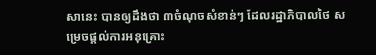សានេះ បានឲ្យដឹងថា ៣ចំណុចសំខាន់ៗ ដែលរដ្ឋាភិបាលថៃ សម្រេចផ្ដល់ការអនុគ្រោះ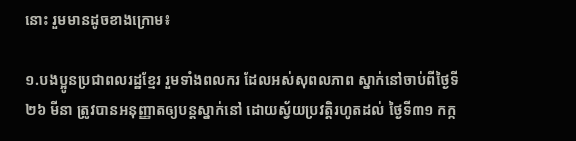នោះ រួមមានដូចខាងក្រោម៖

១.បងប្អូនប្រជាពលរដ្ឋខ្មែរ រួមទាំងពលករ ដែលអស់សុពលភាព ស្នាក់នៅចាប់ពីថ្ងៃទី២៦ មីនា ត្រូវបានអនុញ្ញាតឲ្យបន្តស្នាក់នៅ ដោយស្វ័យប្រវត្តិរហូតដល់ ថ្ងៃទី៣១ កក្ក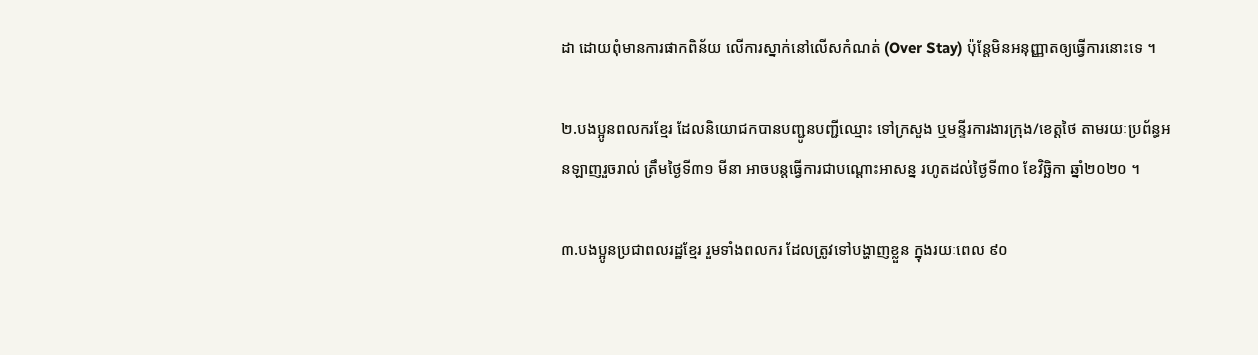ដា ដោយពុំមានការផាកពិន័យ លើការស្នាក់នៅលើសកំណត់ (Over Stay) ប៉ុន្តែមិនអនុញ្ញាតឲ្យធ្វើការនោះទេ ។

២.បងប្អូនពលករខ្មែរ ដែលនិយោជកបានបញ្ជូនបញ្ជីឈ្មោះ ទៅក្រសួង ឬមន្ទីរការងារក្រុង/ខេត្តថៃ តាមរយៈប្រព័ន្ធអនឡាញរួចរាល់ ត្រឹមថ្ងៃទី៣១ មីនា អាចបន្តធ្វើការជាបណ្ដោះអាសន្ន រហូតដល់ថ្ងៃទី៣០ ខែវិច្ឆិកា ឆ្នាំ២០២០ ។

៣.បងប្អូនប្រជាពលរដ្ឋខ្មែរ រួមទាំងពលករ ដែលត្រូវទៅបង្ហាញខ្លួន ក្នុងរយៈពេល ៩០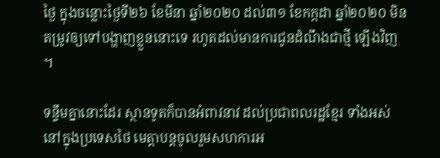ថ្ងៃ ក្នុងចន្លោះថ្ងៃទី២៦ ខែមីនា ឆ្នាំ២០២០ ដល់៣១ ខែកក្កដា ឆ្នាំ២០២០ មិនតម្រូវឲ្យទៅបង្ហាញខ្លួននោះទេ រហូតដល់មានការជូនដំណឹងជាថ្មី ឡើងវិញ ។

ទន្ទឹមគ្នានោះដែរ ស្ថានទូតក៏បានអំពាវនាវ ដល់ប្រជាពលរដ្ឋខ្មែរ ទាំងអស់នៅក្នុងប្រទេសថៃ មេត្តាបន្តចូលរួមសហការអ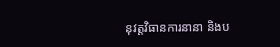នុវត្តវិធានការនានា និងប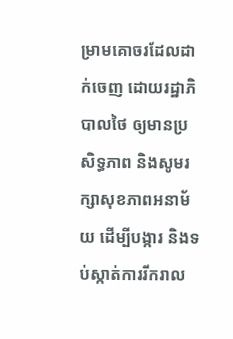ម្រាមគោចរដែលដាក់ចេញ ដោយរដ្ឋាភិបាលថៃ ឲ្យមានប្រសិទ្ធភាព និងសូមរក្សាសុខភាពអនាម័យ ដើម្បីបង្ការ និងទប់ស្កាត់ការរីករាល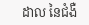ដាល នៃជំងឺ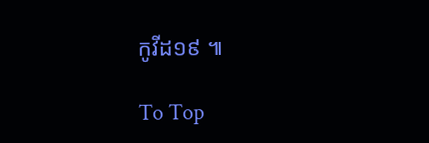កូវីដ១៩ ៕

To Top